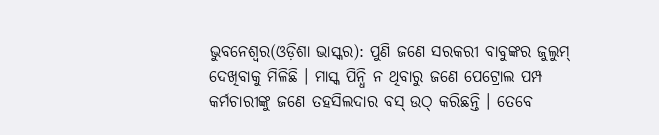ଭୁବନେଶ୍ୱର(ଓଡ଼ିଶା ଭାସ୍କର): ପୁଣି ଜଣେ ସରକରୀ ବାବୁଙ୍କର ଜୁଲୁମ୍ ଦେଖିବାକୁ ମିଳିଛି । ମାସ୍କ ପିନ୍ଧି ନ ଥିବାରୁ ଜଣେ ପେଟ୍ରୋଲ ପମ୍ପ କର୍ମଚାରୀଙ୍କୁ ଜଣେ ତହସିଲଦାର ବସ୍ ଉଠ୍ କରିଛନ୍ତି । ତେବେ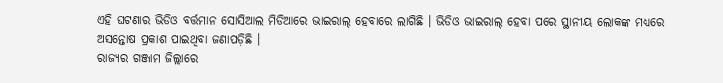ଏହି ଘଟଣାର ଭିଡିଓ ବର୍ତ୍ତମାନ ସୋସିଆଲ ମିଡିଆରେ ଭାଇରାଲ୍ ହେବାରେ ଲାଗିଛି । ଭିଡିଓ ଭାଇରାଲ୍ ହେବା ପରେ ସ୍ଥାନୀୟ ଲୋକଙ୍କ ମଧ୍ୟରେ ଅସନ୍ତୋଷ ପ୍ରକାଶ ପାଇଥିବା ଜଣାପଡ଼ିଛି ।
ରାଜ୍ୟର ଗଞ୍ଜାମ ଜିଲ୍ଲାରେ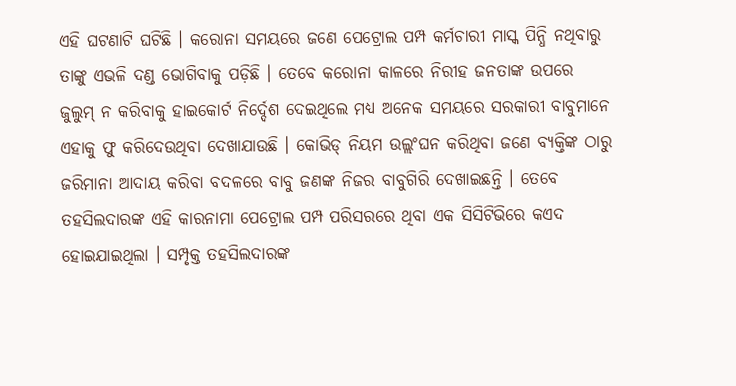ଏହି ଘଟଣାଟି ଘଟିଛି । କରୋନା ସମୟରେ ଜଣେ ପେଟ୍ରୋଲ ପମ୍ପ କର୍ମଚାରୀ ମାସ୍କ ପିନ୍ଧି ନଥିବାରୁ ତାଙ୍କୁ ଏଭଳି ଦଣ୍ଡ ଭୋଗିବାକୁ ପଡ଼ିଛି । ତେବେ କରୋନା କାଳରେ ନିରୀହ ଜନତାଙ୍କ ଉପରେ ଜୁଲୁମ୍ ନ କରିବାକୁ ହାଇକୋର୍ଟ ନିର୍ଦ୍ଦେଶ ଦେଇଥିଲେ ମଧ୍ୟ ଅନେକ ସମୟରେ ସରକାରୀ ବାବୁମାନେ ଏହାକୁ ଫୁ କରିଦେଉଥିବା ଦେଖାଯାଉଛି । କୋଭିଡ୍ ନିୟମ ଉଲ୍ଲଂଘନ କରିଥିବା ଜଣେ ବ୍ୟକ୍ତିଙ୍କ ଠାରୁ ଜରିମାନା ଆଦାୟ କରିବା ବଦଳରେ ବାବୁ ଜଣଙ୍କ ନିଜର ବାବୁଗିରି ଦେଖାଇଛନ୍ତି । ତେବେ ତହସିଲଦାରଙ୍କ ଏହି କାରନାମା ପେଟ୍ରୋଲ ପମ୍ପ ପରିସରରେ ଥିବା ଏକ ସିସିଟିଭିରେ କଏଦ ହୋଇଯାଇଥିଲା । ସମ୍ପୃକ୍ତ ତହସିଲଦାରଙ୍କ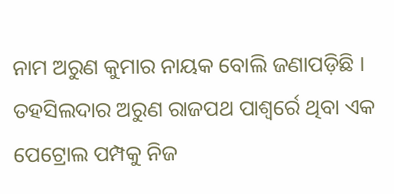ନାମ ଅରୁଣ କୁମାର ନାୟକ ବୋଲି ଜଣାପଡ଼ିଛି ।
ତହସିଲଦାର ଅରୁଣ ରାଜପଥ ପାଶ୍ୱର୍ରେ ଥିବା ଏକ ପେଟ୍ରୋଲ ପମ୍ପକୁ ନିଜ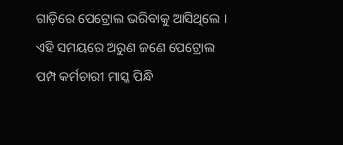ଗାଡ଼ିରେ ପେଟ୍ରୋଲ ଭରିବାକୁ ଆସିଥିଲେ । ଏହି ସମୟରେ ଅରୁଣ ଜଣେ ପେଟ୍ରୋଲ ପମ୍ପ କର୍ମଚାରୀ ମାସ୍କ ପିନ୍ଧି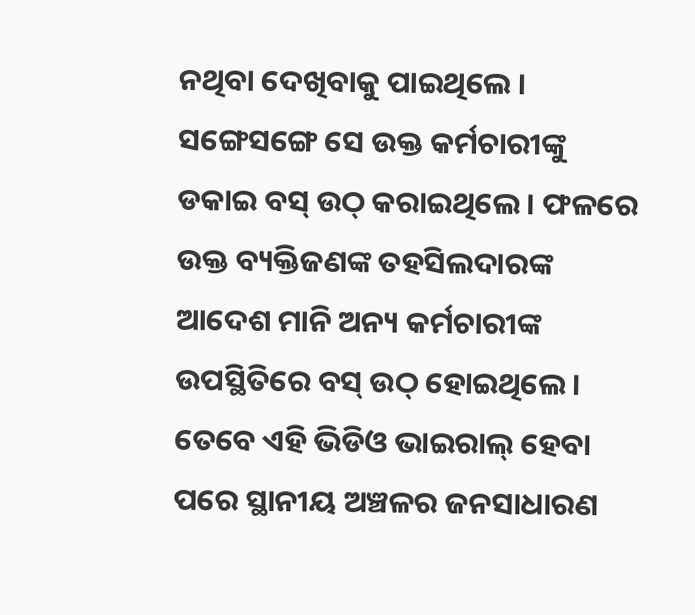ନଥିବା ଦେଖିବାକୁ ପାଇଥିଲେ । ସଙ୍ଗେସଙ୍ଗେ ସେ ଉକ୍ତ କର୍ମଚାରୀଙ୍କୁ ଡକାଇ ବସ୍ ଉଠ୍ କରାଇଥିଲେ । ଫଳରେ ଉକ୍ତ ବ୍ୟକ୍ତିଜଣଙ୍କ ତହସିଲଦାରଙ୍କ ଆଦେଶ ମାନି ଅନ୍ୟ କର୍ମଚାରୀଙ୍କ ଉପସ୍ଥିତିରେ ବସ୍ ଉଠ୍ ହୋଇଥିଲେ । ତେବେ ଏହି ଭିଡିଓ ଭାଇରାଲ୍ ହେବା ପରେ ସ୍ଥାନୀୟ ଅଞ୍ଚଳର ଜନସାଧାରଣ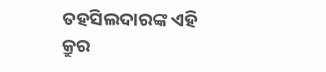ତହସିଲଦାରଙ୍କ ଏହି କ୍ରୁର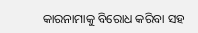କାରନାମାକୁ ବିରୋଧ କରିବା ସହ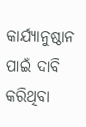କାର୍ଯ୍ୟାନୁଷ୍ଠାନ ପାଇଁ ଦାବି କରିଥିବା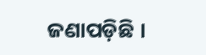ଜଣାପଡ଼ିଛି ।